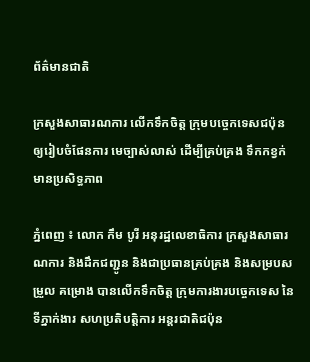ព័ត៌មានជាតិ

ក្រសួងសាធារណការ លើកទឹកចិត្ត ក្រុមបច្ចេកទេសជប៉ុន ឲ្យរៀបចំផែនការ មេច្បាស់លាស់ ដើម្បីគ្រប់គ្រង ទឹកកខ្វក់មានប្រសិទ្ធភាព

ភ្នំពេញ ៖ លោក កឹម បូរី អនុរដ្ឋលេខាធិការ ក្រសួងសាធារណការ និងដឹកជញ្ជូន និងជាប្រធានគ្រប់គ្រង និងសម្របសម្រួល គម្រោង បានលើកទឹកចិត្ត ក្រុមការងារបច្ចេកទេស នៃទីភ្នាក់ងារ សហប្រតិបត្តិការ អន្តរជាតិជប៉ុន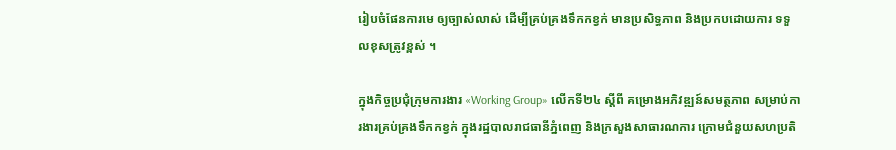រៀបចំផែនការមេ ឲ្យច្បាស់លាស់ ដើម្បីគ្រប់គ្រងទឹកកខ្វក់ មានប្រសិទ្ធភាព និងប្រកបដោយការ ទទួលខុសត្រូវខ្ពស់ ។

ក្នុងកិច្ចប្រជុំក្រុមការងារ «Working Group» លើកទី២៤ ស្ដីពី គម្រោងអភិវឌ្ឍន៍សមត្ថភាព សម្រាប់ការងារគ្រប់គ្រងទឹកកខ្វក់ ក្នុងរដ្ឋបាលរាជធានីភ្នំពេញ និងក្រសួងសាធារណការ ក្រោមជំនួយសហប្រតិ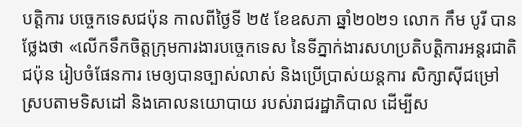បត្តិការ បច្ចេកទេសជប៉ុន កាលពីថ្ងៃទី ២៥ ខែឧសភា ឆ្នាំ២០២១ លោក កឹម បូរី បានថ្លែងថា «លើកទឹកចិត្តក្រុមការងារបច្ចេកទេស នៃទីភ្នាក់ងារសហប្រតិបត្តិការអន្តរជាតិជប៉ុន រៀបចំផែនការ មេឲ្យបានច្បាស់លាស់ និងប្រើប្រាស់យន្តការ សិក្សាស៊ីជម្រៅ ស្របតាមទិសដៅ និងគោលនយោបាយ របស់រាជរដ្ឋាភិបាល ដើម្បីស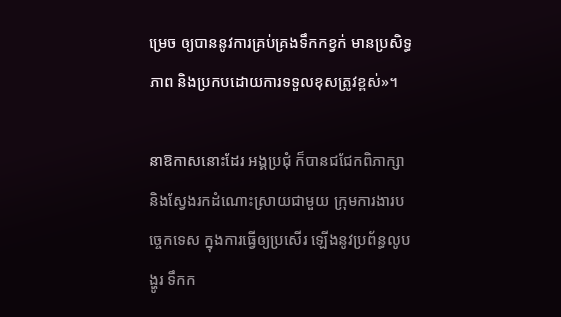ម្រេច ឲ្យបាននូវការគ្រប់គ្រងទឹកកខ្វក់ មានប្រសិទ្ធភាព និងប្រកបដោយការទទួលខុសត្រូវខ្ពស់»។

នាឱកាសនោះដែរ អង្គប្រជុំ ក៏បានជជែកពិភាក្សា និងស្វែងរកដំណោះស្រាយជាមួយ ក្រុមការងារបច្ចេកទេស ក្នុងការធ្វើឲ្យប្រសើរ ឡើងនូវប្រព័ន្ធលូបង្ហូរ ទឹកក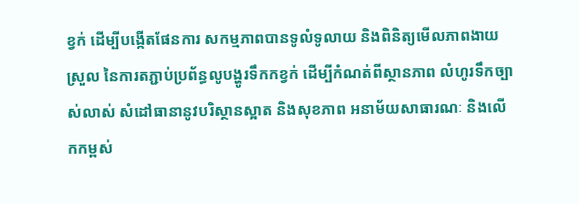ខ្វក់ ដើម្បីបង្កើតផែនការ សកម្មភាពបានទូលំទូលាយ និងពិនិត្យមើលភាពងាយស្រួល នៃការតភ្ជាប់ប្រព័ន្ធលូបង្ហូរទឹកកខ្វក់ ដើម្បីកំណត់ពីស្ថានភាព លំហូរទឹកច្បាស់លាស់ សំដៅធានានូវបរិស្ថានស្អាត និងសុខភាព អនាម័យសាធារណៈ និងលើកកម្ពស់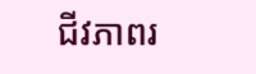ជីវភាពរ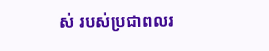ស់ របស់ប្រជាពលរ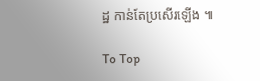ដ្ឋ កាន់តែប្រសើរឡើង ៕

To Top